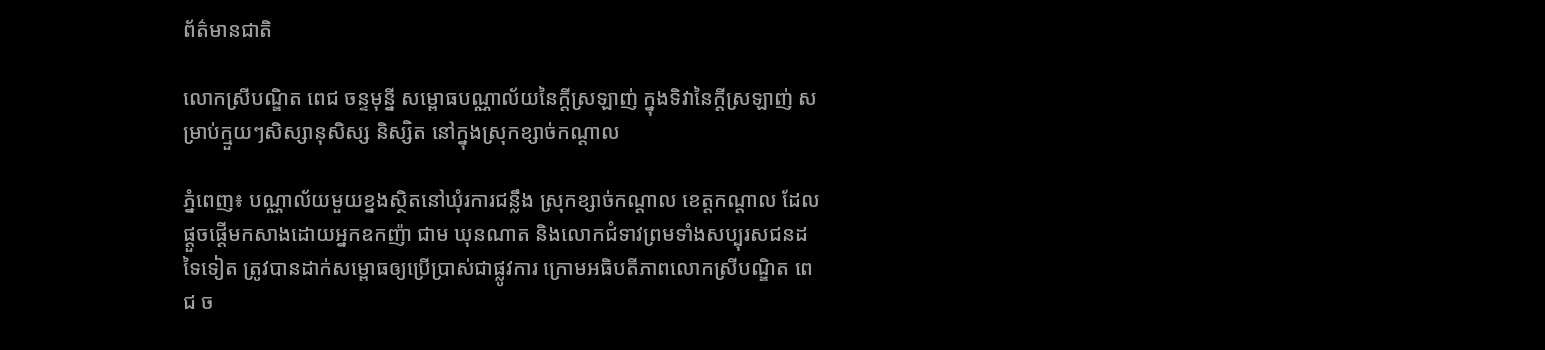ព័ត៌មានជាតិ

លោកស្រីបណ្ឌិត ពេជ ចន្ទមុន្នី សម្ពោធបណ្ណាល័យនៃក្តីស្រឡាញ់ ក្នុងទិវានៃក្តីស្រឡាញ់ សម្រាប់ក្មួយៗសិស្សានុសិស្ស និស្សិត នៅក្នុងស្រុកខ្សាច់កណ្ដាល

ភ្នំពេញ៖ បណ្ណាល័យមួយខ្នងស្ថិតនៅឃុំរការជន្លឹង ស្រុកខ្សាច់កណ្ដាល ខេត្តកណ្ដាល ដែលផ្ដួចផ្ដើមកសាងដោយអ្នកឧកញ៉ា ជាម ឃុនណាត និងលោកជំទាវព្រមទាំងសប្បុរសជនដទៃទៀត ត្រូវបានដាក់សម្ពោធឲ្យប្រើប្រាស់ជាផ្លូវការ ក្រោមអធិបតីភាពលោកស្រីបណ្ឌិត ពេជ ច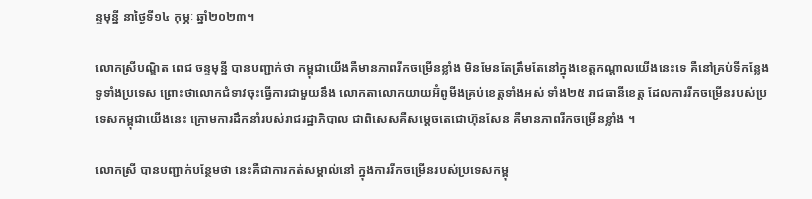ន្ទមុន្នី នាថ្ងៃទី១៤ កុម្ភៈ ឆ្នាំ២០២៣។

លោកស្រីបណ្ឌិត ពេជ ចន្ទមុន្នី បានបញ្ជាក់ថា កម្ពុជាយើងគឺមានភាពរីកចម្រើនខ្លាំង មិនមែនតែត្រឹមតែនៅក្នុងខេត្តកណ្ដាលយើងនេះទេ គឺនៅគ្រប់ទីកន្លែងទូទាំងប្រទេស ព្រោះថាលោកជំទាវចុះធ្វើការជាមួយនឹង លោកតាលោកយាយអ៊ំពូមីងគ្រប់ខេត្តទាំងអស់ ទាំង២៥ រាជធានីខេត្ត ដែលការរីកចម្រើនរបស់ប្រទេសកម្ពុជាយើងនេះ ក្រោមការដឹកនាំរបស់រាជរដ្ឋាភិបាល ជាពិសេសគឺសម្ដេចតេជោហ៊ុនសែន គឺមានភាពរីកចម្រើនខ្លាំង ។

លោកស្រី បានបញ្ជាក់បន្ថែមថា នេះគឺជាការកត់សម្គាល់នៅ ក្នុងការរីកចម្រើនរបស់ប្រទេសកម្ពុ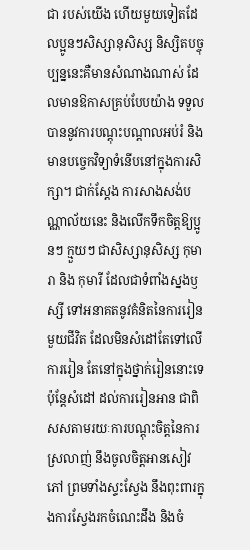ជា របស់យើង ហើយមួយទៀតដែលប្អូនៗសិស្សានុសិស្ស និស្សិតបច្ចុប្បន្ននេះគឺមានសំណាងណាស់ ដែលមានឱកាសគ្រប់បែបយ៉ាង ទទួលបាននូវការបណ្ដុះបណ្ដាលអប់រំ និងមានបច្ចេកវិទ្យាទំនើបនៅក្នុងការសិក្សា។ ជាក់ស្ដែង ការសាងសង់បណ្ណាល័យនេះ និងលើកទឹកចិត្តឱ្យប្អូនៗ ក្មួយៗ ជាសិស្សានុសិស្ស កុមារា និង កុមារី ដែលជាទំពាំងស្នងឫស្សី ទៅអនាគតនូវគំនិតនៃការរៀនមួយជីវិត ដែលមិនសំដៅតែទៅលើការរៀន តែនៅក្នុងថ្នាក់រៀននោះទេ ប៉ុន្តែសំដៅ ដល់ការរៀនអាន ជាពិសសតាមរយៈការបណ្ដុះចិត្តនៃការស្រលាញ់ នឹងចូលចិត្តអានសៀវភៅ ព្រមទាំងស្ទះស្វែង នឹងពុះពារក្នុងការស្វែងរកចំណេះដឹង និងចំ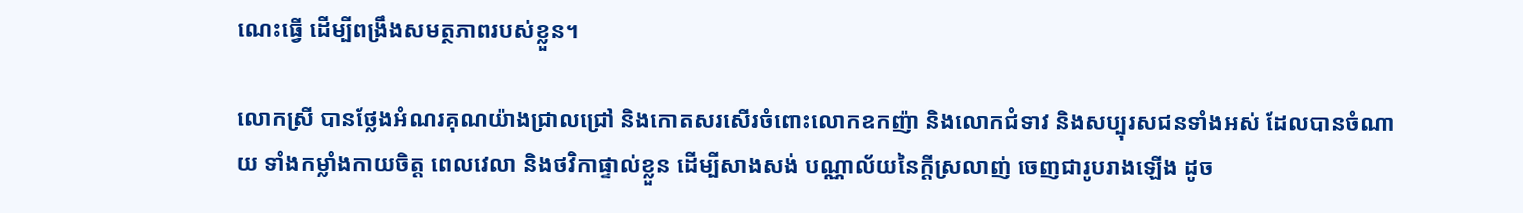ណេះធ្វើ ដើម្បីពង្រឹងសមត្ថភាពរបស់ខ្លួន។

លោកស្រី បានថ្លែងអំណរគុណយ៉ាងជ្រាលជ្រៅ និងកោតសរសើរចំពោះលោកឧកញ៉ា និងលោកជំទាវ និងសប្បុរសជនទាំងអស់ ដែលបានចំណាយ ទាំងកម្លាំងកាយចិត្ត ពេលវេលា និងថវិកាផ្ទាល់ខ្លួន ដើម្បីសាងសង់ បណ្ណាល័យនៃក្តីស្រលាញ់ ចេញជារូបរាងឡើង ដូច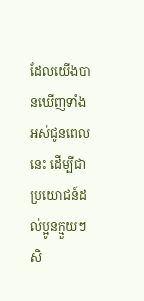ដែលយើងបានឃើញទាំងអស់ជូនពេលនេះ ដើម្បីជាប្រយោជន៍ដល់ប្អូនក្មួយៗ សិ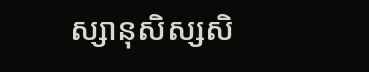ស្សានុសិស្សសិ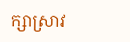ក្សាស្រាវ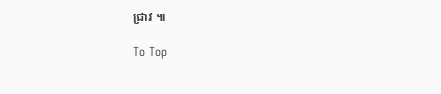ជ្រាវ ៕

To Top